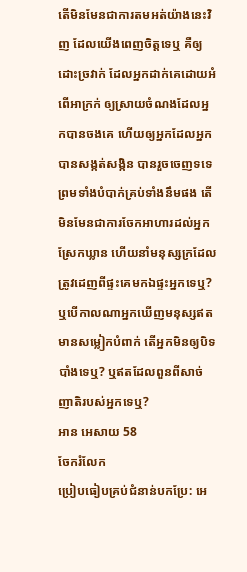តើមិនមែនជាការតមអត់យ៉ាងនេះវិញ ដែលយើងពេញចិត្តទេឬ គឺឲ្យដោះច្រវាក់ ដែលអ្នកដាក់គេដោយអំពើអាក្រក់ ឲ្យស្រាយចំណងដែលអ្នកបានចងគេ ហើយឲ្យអ្នកដែលអ្នកបានសង្កត់សង្កិន បានរួចចេញទទេ ព្រមទាំងបំបាក់គ្រប់ទាំងនឹមផង តើមិនមែនជាការចែកអាហារដល់អ្នកស្រែកឃ្លាន ហើយនាំមនុស្សក្រដែលត្រូវដេញពីផ្ទះគេមកឯផ្ទះអ្នកទេឬ? ឬបើកាលណាអ្នកឃើញមនុស្សឥតមានសម្លៀកបំពាក់ តើអ្នកមិនឲ្យបិទបាំងទេឬ? ឬឥតដែលពួនពីសាច់ញាតិរបស់អ្នកទេឬ?
អាន អេសាយ 58
ចែករំលែក
ប្រៀបធៀបគ្រប់ជំនាន់បកប្រែ: អេ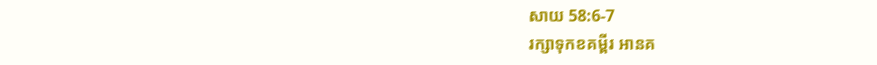សាយ 58:6-7
រក្សាទុកខគម្ពីរ អានគ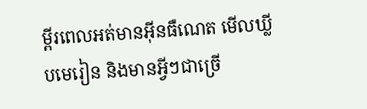ម្ពីរពេលអត់មានអ៊ីនធឺណេត មើលឃ្លីបមេរៀន និងមានអ្វីៗជាច្រើ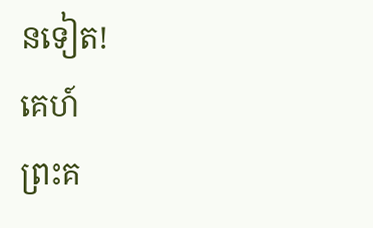នទៀត!
គេហ៍
ព្រះគ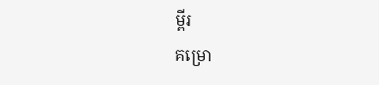ម្ពីរ
គម្រោ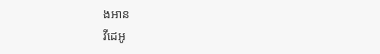ងអាន
វីដេអូ